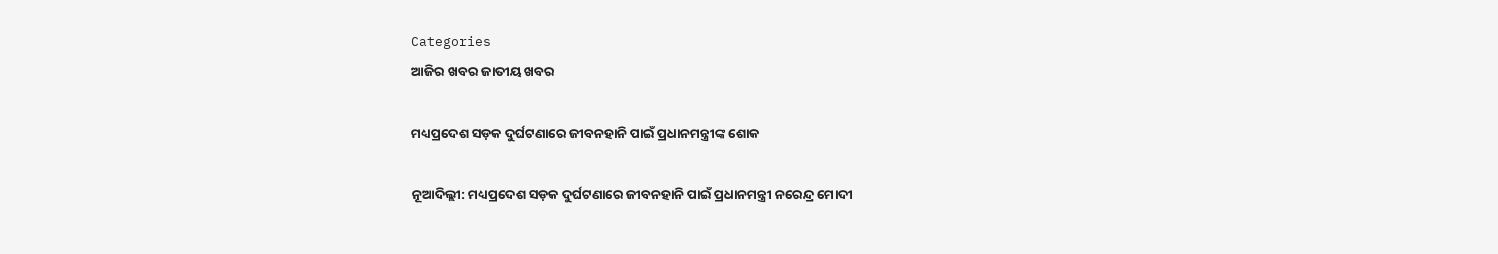Categories
ଆଜିର ଖବର ଜାତୀୟ ଖବର

ମଧ୍ୟପ୍ରଦେଶ ସଡ଼କ ଦୁର୍ଘଟଣାରେ ଜୀବନହାନି ପାଇଁ ପ୍ରଧାନମନ୍ତ୍ରୀଙ୍କ ଶୋକ

ନୂଆଦିଲ୍ଲୀ: ମଧ୍ୟପ୍ରଦେଶ ସଡ଼କ ଦୁର୍ଘଟଣାରେ ଜୀବନହାନି ପାଇଁ ପ୍ରଧାନମନ୍ତ୍ରୀ ନରେନ୍ଦ୍ର ମୋଦୀ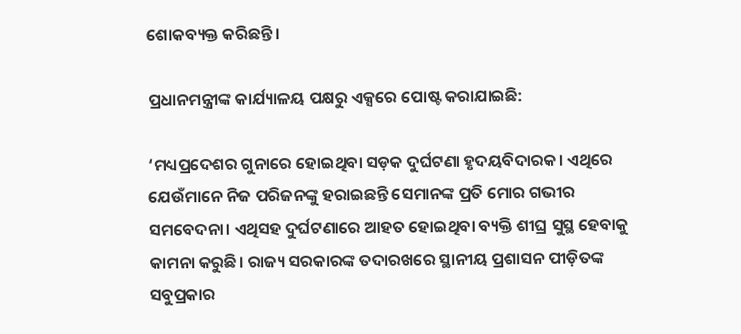ଶୋକବ୍ୟକ୍ତ କରିଛନ୍ତି।

ପ୍ରଧାନମନ୍ତ୍ରୀଙ୍କ କାର୍ଯ୍ୟାଳୟ ପକ୍ଷରୁ ଏକ୍ସରେ ପୋଷ୍ଟ କରାଯାଇଛି:

‘ମଧ୍ୟପ୍ରଦେଶର ଗୁନାରେ ହୋଇଥିବା ସଡ଼କ ଦୁର୍ଘଟଣା ହୃଦୟବିଦାରକ। ଏଥିରେ ଯେଉଁମାନେ ନିଜ ପରିଜନଙ୍କୁ ହରାଇଛନ୍ତି ସେମାନଙ୍କ ପ୍ରତି ମୋର ଗଭୀର ସମବେଦନା। ଏଥିସହ ଦୁର୍ଘଟଣାରେ ଆହତ ହୋଇଥିବା ବ୍ୟକ୍ତି ଶୀଘ୍ର ସୁସ୍ଥ ହେବାକୁ କାମନା କରୁଛି। ରାଜ୍ୟ ସରକାରଙ୍କ ତଦାରଖରେ ସ୍ଥାନୀୟ ପ୍ରଶାସନ ପୀଡ଼ିତଙ୍କ ସବୁପ୍ରକାର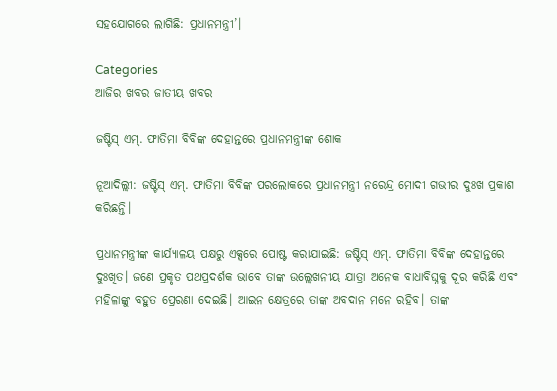ସହଯୋଗରେ ଲାଗିଛି: ପ୍ରଧାନମନ୍ତ୍ରୀ’।

Categories
ଆଜିର ଖବର ଜାତୀୟ ଖବର

ଜଷ୍ଟିସ୍ ଏମ୍‌. ଫାତିମା ବିବିଙ୍କ ଦେହାନ୍ତରେ ପ୍ରଧାନମନ୍ତ୍ରୀଙ୍କ ଶୋକ

ନୂଆଦିଲ୍ଲୀ: ଜଷ୍ଟିସ୍ ଏମ୍‌. ଫାତିମା ବିବିଙ୍କ ପରଲୋକରେ ପ୍ରଧାନମନ୍ତ୍ରୀ ନରେନ୍ଦ୍ର ମୋଦୀ ଗଭୀର ଦୁଃଖ ପ୍ରକାଶ କରିଛନ୍ତି।

ପ୍ରଧାନମନ୍ତ୍ରୀଙ୍କ କାର୍ଯ୍ୟାଳୟ ପକ୍ଷରୁ ଏକ୍ସରେ ପୋଷ୍ଟ କରାଯାଇଛି: ଜଷ୍ଟିସ୍ ଏମ୍‌. ଫାତିମା ବିବିଙ୍କ ଦେହାନ୍ତରେ ଦୁଃଖିତ। ଜଣେ ପ୍ରକୃତ ପଥପ୍ରଦର୍ଶକ ଭାବେ ତାଙ୍କ ଉଲ୍ଲେଖନୀୟ ଯାତ୍ରା ଅନେକ ବାଧାବିଘ୍ନକୁ ଦୂର କରିଛି ଏବଂ ମହିଳାଙ୍କୁ ବହୁତ ପ୍ରେରଣା ଦେଇଛି। ଆଇନ କ୍ଷେତ୍ରରେ ତାଙ୍କ ଅବଦାନ ମନେ ରହିବ। ତାଙ୍କ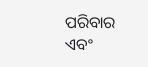ପରିବାର ଏବଂ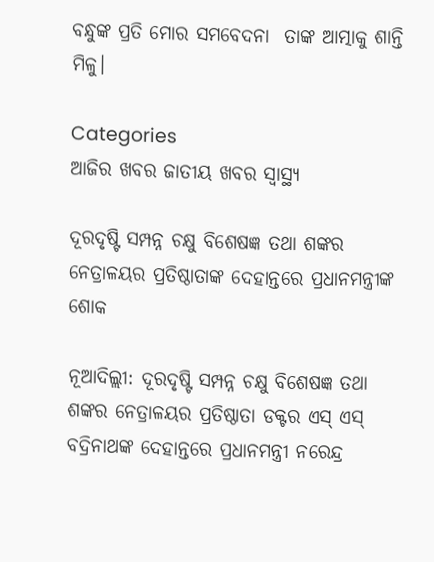ବନ୍ଧୁଙ୍କ ପ୍ରତି ମୋର ସମବେଦନା  ତାଙ୍କ ଆତ୍ମାକୁ ଶାନ୍ତି ମିଳୁ।

Categories
ଆଜିର ଖବର ଜାତୀୟ ଖବର ସ୍ବାସ୍ଥ୍ୟ

ଦୂରଦୃଷ୍ଟି ସମ୍ପନ୍ନ ଚକ୍ଷୁ ବିଶେଷଜ୍ଞ ତଥା ଶଙ୍କର ନେତ୍ରାଳୟର ପ୍ରତିଷ୍ଠାତାଙ୍କ ଦେହାନ୍ତରେ ପ୍ରଧାନମନ୍ତ୍ରୀଙ୍କ ଶୋକ

ନୂଆଦିଲ୍ଲୀ: ଦୂରଦୃଷ୍ଟି ସମ୍ପନ୍ନ ଚକ୍ଷୁ ବିଶେଷଜ୍ଞ ତଥା ଶଙ୍କର ନେତ୍ରାଳୟର ପ୍ରତିଷ୍ଠାତା ଡକ୍ଟର ଏସ୍ ଏସ୍ ବଦ୍ରିନାଥଙ୍କ ଦେହାନ୍ତରେ ପ୍ରଧାନମନ୍ତ୍ରୀ ନରେନ୍ଦ୍ର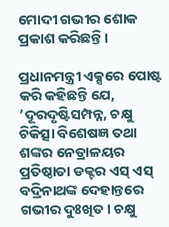ମୋଦୀ ଗଭୀର ଶୋକ ପ୍ରକାଶ କରିଛନ୍ତି।

ପ୍ରଧାନମନ୍ତ୍ରୀ ଏକ୍ସରେ ପୋଷ୍ଟ କରି କହିଛନ୍ତି ଯେ, ‘ଦୂରଦୃଷ୍ଟିସମ୍ପନ୍ନ, ଚକ୍ଷୁ ଚିକିତ୍ସା ବିଶେଷଜ୍ଞ ତଥା ଶଙ୍କର ନେତ୍ରାଳୟର ପ୍ରତିଷ୍ଠାତା ଡକ୍ଟର ଏସ୍ ଏସ୍ ବଦ୍ରିନାଥଙ୍କ ଦେହାନ୍ତରେ ଗଭୀର ଦୁଃଖିତ। ଚକ୍ଷୁ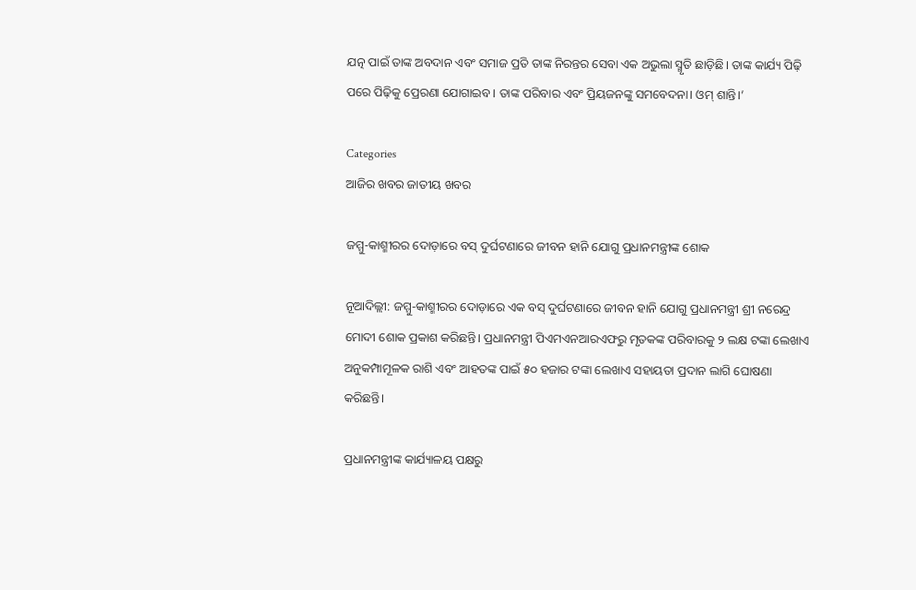ଯତ୍ନ ପାଇଁ ତାଙ୍କ ଅବଦାନ ଏବଂ ସମାଜ ପ୍ରତି ତାଙ୍କ ନିରନ୍ତର ସେବା ଏକ ଅଭୁଲା ସ୍ମୃତି ଛାଡ଼ିଛି। ତାଙ୍କ କାର୍ଯ୍ୟ ପିଢ଼ି ପରେ ପିଢ଼ିକୁ ପ୍ରେରଣା ଯୋଗାଇବ। ତାଙ୍କ ପରିବାର ଏବଂ ପ୍ରିୟଜନଙ୍କୁ ସମବେଦନା। ଓମ୍ ଶାନ୍ତି।’

Categories
ଆଜିର ଖବର ଜାତୀୟ ଖବର

ଜମ୍ମୁ-କାଶ୍ମୀରର ଦୋଡ଼ାରେ ବସ୍ ଦୁର୍ଘଟଣାରେ ଜୀବନ ହାନି ଯୋଗୁ ପ୍ରଧାନମନ୍ତ୍ରୀଙ୍କ ଶୋକ

ନୂଆଦିଲ୍ଲୀ: ଜମ୍ମୁ-କାଶ୍ମୀରର ଦୋଡ଼ାରେ ଏକ ବସ୍ ଦୁର୍ଘଟଣାରେ ଜୀବନ ହାନି ଯୋଗୁ ପ୍ରଧାନମନ୍ତ୍ରୀ ଶ୍ରୀ ନରେନ୍ଦ୍ର ମୋଦୀ ଶୋକ ପ୍ରକାଶ କରିଛନ୍ତି। ପ୍ରଧାନମନ୍ତ୍ରୀ ପିଏମଏନଆରଏଫରୁ ମୃତକଙ୍କ ପରିବାରକୁ ୨ ଲକ୍ଷ ଟଙ୍କା ଲେଖାଏ ଅନୁକମ୍ପାମୂଳକ ରାଶି ଏବଂ ଆହତଙ୍କ ପାଇଁ ୫୦ ହଜାର ଟଙ୍କା ଲେଖାଏ ସହାୟତା ପ୍ରଦାନ ଲାଗି ଘୋଷଣା କରିଛନ୍ତି।

ପ୍ରଧାନମନ୍ତ୍ରୀଙ୍କ କାର୍ଯ୍ୟାଳୟ ପକ୍ଷରୁ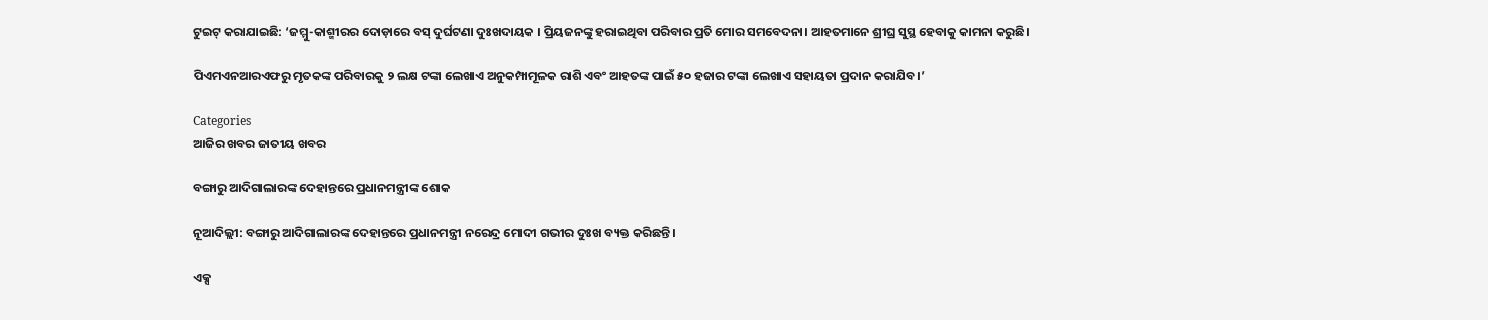ଟୁଇଟ୍ କରାଯାଇଛି: ‘ଜମ୍ମୁ-କାଶ୍ମୀରର ଦୋଡ଼ାରେ ବସ୍ ଦୁର୍ଘଟଣା ଦୁଃଖଦାୟକ । ପ୍ରିୟଜନଙ୍କୁ ହରାଇଥିବା ପରିବାର ପ୍ରତି ମୋର ସମବେଦନା। ଆହତମାନେ ଶ୍ରୀଘ୍ର ସୁସ୍ଥ ହେବାକୁ କାମନା କରୁଛି।

ପିଏମଏନଆରଏଫରୁ ମୃତକଙ୍କ ପରିବାରକୁ ୨ ଲକ୍ଷ ଟଙ୍କା ଲେଖାଏ ଅନୁକମ୍ପାମୂଳକ ରାଶି ଏବଂ ଆହତଙ୍କ ପାଇଁ ୫୦ ହଜାର ଟଙ୍କା ଲେଖାଏ ସହାୟତା ପ୍ରଦାନ କରାଯିବ।’

Categories
ଆଜିର ଖବର ଜାତୀୟ ଖବର

ବଙ୍ଗାରୁ ଆଦିଗାଲାରଙ୍କ ଦେହାନ୍ତରେ ପ୍ରଧାନମନ୍ତ୍ରୀଙ୍କ ଶୋକ

ନୂଆଦିଲ୍ଲୀ: ବଙ୍ଗାରୁ ଆଦିଗାଲାରଙ୍କ ଦେହାନ୍ତରେ ପ୍ରଧାନମନ୍ତ୍ରୀ ନରେନ୍ଦ୍ର ମୋଦୀ ଗଭୀର ଦୁଃଖ ବ୍ୟକ୍ତ କରିଛନ୍ତି।

ଏକ୍ସ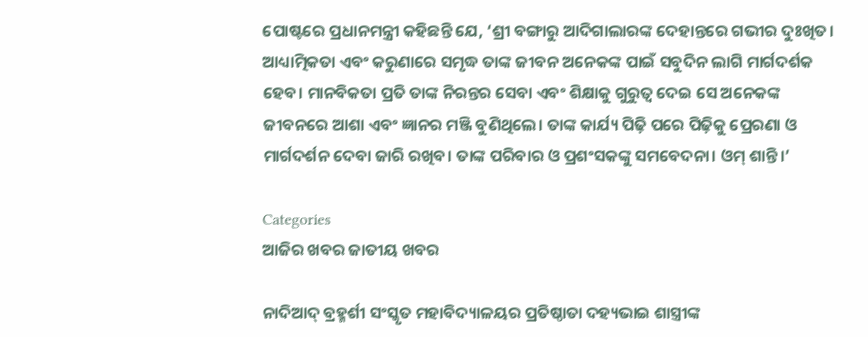ପୋଷ୍ଟରେ ପ୍ରଧାନମନ୍ତ୍ରୀ କହିଛନ୍ତି ଯେ, ‘ଶ୍ରୀ ବଙ୍ଗାରୁ ଆଦିଗାଲାରଙ୍କ ଦେହାନ୍ତରେ ଗଭୀର ଦୁଃଖିତ। ଆଧ୍ୟାତ୍ମିକତା ଏବଂ କରୁଣାରେ ସମୃଦ୍ଧ ତାଙ୍କ ଜୀବନ ଅନେକଙ୍କ ପାଇଁ ସବୁଦିନ ଲାଗି ମାର୍ଗଦର୍ଶକ ହେବ। ମାନବିକତା ପ୍ରତି ତାଙ୍କ ନିରନ୍ତର ସେବା ଏବଂ ଶିକ୍ଷାକୁ ଗୁରୁତ୍ୱ ଦେଇ ସେ ଅନେକଙ୍କ ଜୀବନରେ ଆଶା ଏବଂ ଜ୍ଞାନର ମଞ୍ଜି ବୁଣିଥିଲେ। ତାଙ୍କ କାର୍ଯ୍ୟ ପିଢ଼ି ପରେ ପିଢ଼ିକୁ ପ୍ରେରଣା ଓ ମାର୍ଗଦର୍ଶନ ଦେବା ଜାରି ରଖିବ। ତାଙ୍କ ପରିବାର ଓ ପ୍ରଶଂସକଙ୍କୁ ସମବେଦନା। ଓମ୍ ଶାନ୍ତି।’

Categories
ଆଜିର ଖବର ଜାତୀୟ ଖବର

ନାଦିଆଦ୍ ବ୍ରହ୍ମର୍ଶୀ ସଂସ୍କୃତ ମହାବିଦ୍ୟାଳୟର ପ୍ରତିଷ୍ଠାତା ଦହ୍ୟଭାଇ ଶାସ୍ତ୍ରୀଙ୍କ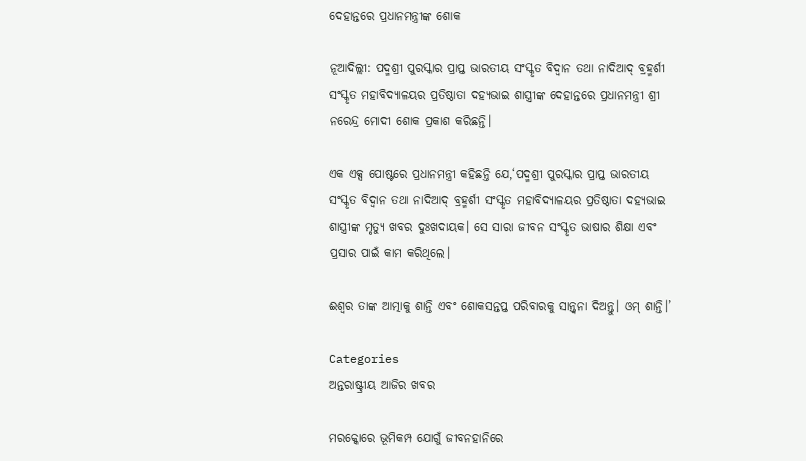ଦେହାନ୍ତରେ ପ୍ରଧାନମନ୍ତ୍ରୀଙ୍କ ଶୋକ

ନୂଆଦିଲ୍ଲୀ: ପଦ୍ମଶ୍ରୀ ପୁରସ୍କାର ପ୍ରାପ୍ତ ଭାରତୀୟ ସଂସ୍କୃତ ବିଦ୍ୱାନ ତଥା ନାଦିଆଦ୍ ବ୍ରହ୍ମର୍ଶୀ ସଂସ୍କୃତ ମହାବିଦ୍ୟାଳୟର ପ୍ରତିଷ୍ଠାତା ଦହ୍ୟଭାଇ ଶାସ୍ତ୍ରୀଙ୍କ ଦେହାନ୍ତରେ ପ୍ରଧାନମନ୍ତ୍ରୀ ଶ୍ରୀ ନରେନ୍ଦ୍ର ମୋଦୀ ଶୋକ ପ୍ରକାଶ କରିଛନ୍ତି।

ଏକ ଏକ୍ସ ପୋଷ୍ଟରେ ପ୍ରଧାନମନ୍ତ୍ରୀ କହିଛନ୍ତି ଯେ,‘ପଦ୍ମଶ୍ରୀ ପୁରସ୍କାର ପ୍ରାପ୍ତ ଭାରତୀୟ ସଂସ୍କୃତ ବିଦ୍ୱାନ ତଥା ନାଦିଆଦ୍ ବ୍ରହ୍ମର୍ଶୀ ସଂସ୍କୃତ ମହାବିଦ୍ୟାଳୟର ପ୍ରତିଷ୍ଠାତା ଦହ୍ୟଭାଇ ଶାସ୍ତ୍ରୀଙ୍କ ମୃତ୍ୟୁ ଖବର ଦୁଃଖଦାୟକ। ସେ ସାରା ଜୀବନ ସଂସ୍କୃତ ଭାଷାର ଶିକ୍ଷା ଏବଂ ପ୍ରସାର ପାଇଁ କାମ କରିଥିଲେ।

ଈଶ୍ୱର ତାଙ୍କ ଆତ୍ମାକୁ ଶାନ୍ତି ଏବଂ ଶୋକସନ୍ତପ୍ତ ପରିବାରକୁ ସାନ୍ତ୍ୱନା ଦିଅନ୍ତୁ। ଓମ୍ ଶାନ୍ତି।’

Categories
ଅନ୍ତରାଷ୍ଟ୍ରୀୟ ଆଜିର ଖବର

ମରକ୍କୋରେ ଭୂମିକମ୍ପ ଯୋଗୁଁ ଜୀବନହାନିରେ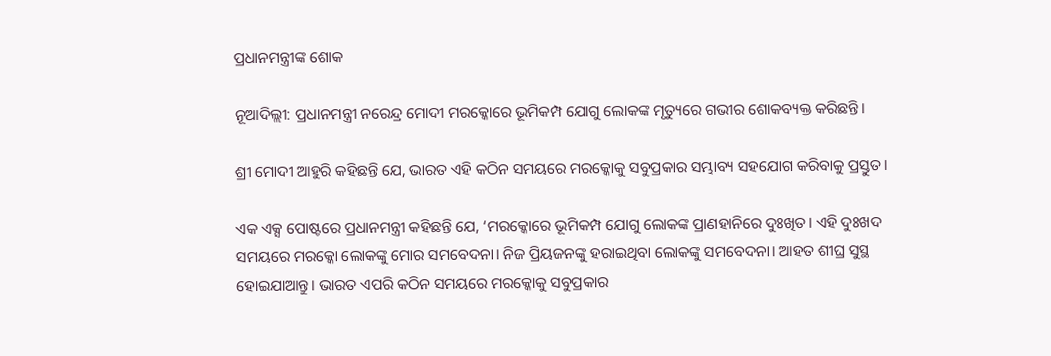ପ୍ରଧାନମନ୍ତ୍ରୀଙ୍କ ଶୋକ

ନୂଆଦିଲ୍ଲୀ: ପ୍ରଧାନମନ୍ତ୍ରୀ ନରେନ୍ଦ୍ର ମୋଦୀ ମରକ୍କୋରେ ଭୂମିକମ୍ପ ଯୋଗୁ ଲୋକଙ୍କ ମୃତ୍ୟୁରେ ଗଭୀର ଶୋକବ୍ୟକ୍ତ କରିଛନ୍ତି।

ଶ୍ରୀ ମୋଦୀ ଆହୁରି କହିଛନ୍ତି ଯେ, ଭାରତ ଏହି କଠିନ ସମୟରେ ମରକ୍କୋକୁ ସବୁପ୍ରକାର ସମ୍ଭାବ୍ୟ ସହଯୋଗ କରିବାକୁ ପ୍ରସ୍ତୁତ।

ଏକ ଏକ୍ସ ପୋଷ୍ଟରେ ପ୍ରଧାନମନ୍ତ୍ରୀ କହିଛନ୍ତି ଯେ, ‘ମରକ୍କୋରେ ଭୂମିକମ୍ପ ଯୋଗୁ ଲୋକଙ୍କ ପ୍ରାଣହାନିରେ ଦୁଃଖିତ। ଏହି ଦୁଃଖଦ ସମୟରେ ମରକ୍କୋ ଲୋକଙ୍କୁ ମୋର ସମବେଦନା। ନିଜ ପ୍ରିୟଜନଙ୍କୁ ହରାଇଥିବା ଲୋକଙ୍କୁ ସମବେଦନା। ଆହତ ଶୀଘ୍ର ସୁସ୍ଥ ହୋଇଯାଆନ୍ତୁ। ଭାରତ ଏପରି କଠିନ ସମୟରେ ମରକ୍କୋକୁ ସବୁପ୍ରକାର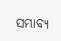ସମ୍ଭାବ୍ୟ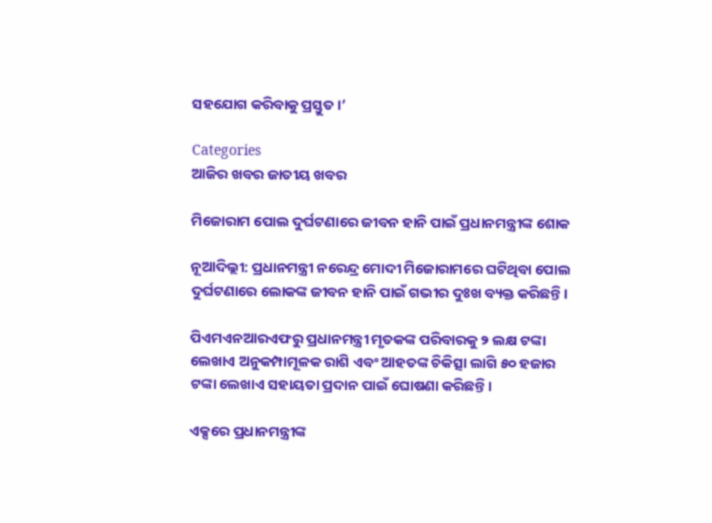ସହଯୋଗ କରିବାକୁ ପ୍ରସ୍ତୁତ।’

Categories
ଆଜିର ଖବର ଜାତୀୟ ଖବର

ମିଜୋରାମ ପୋଲ ଦୁର୍ଘଟଣାରେ ଜୀବନ ହାନି ପାଇଁ ପ୍ରଧାନମନ୍ତ୍ରୀଙ୍କ ଶୋକ

ନୂଆଦିଲ୍ଲୀ: ପ୍ରଧାନମନ୍ତ୍ରୀ ନରେନ୍ଦ୍ର ମୋଦୀ ମିଜୋରାମରେ ଘଟିଥିବା ପୋଲ ଦୁର୍ଘଟଣାରେ ଲୋକଙ୍କ ଜୀବନ ହାନି ପାଇଁ ଗଭୀର ଦୁଃଖ ବ୍ୟକ୍ତ କରିଛନ୍ତି।

ପିଏମଏନଆରଏଫରୁ ପ୍ରଧାନମନ୍ତ୍ରୀ ମୃତକଙ୍କ ପରିବାରକୁ ୨ ଲକ୍ଷ ଟଙ୍କା ଲେଖାଏ ଅନୁକମ୍ପାମୂଳକ ରାଶି ଏବଂ ଆହତଙ୍କ ଚିକିତ୍ସା ଲାଗି ୫୦ ହଜାର ଟଙ୍କା ଲେଖାଏ ସହାୟତା ପ୍ରଦାନ ପାଇଁ ଘୋଷଣା କରିଛନ୍ତି।

ଏକ୍ସରେ ପ୍ରଧାନମନ୍ତ୍ରୀଙ୍କ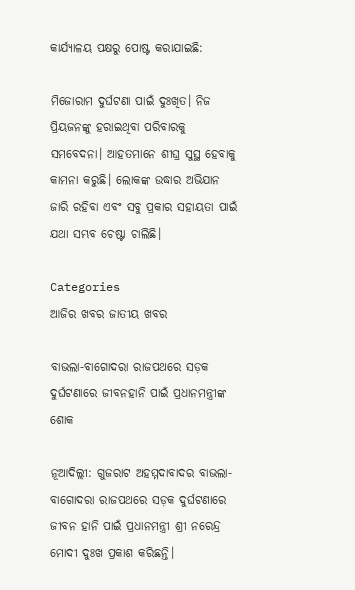କାର୍ଯ୍ୟାଳୟ ପକ୍ଷରୁ ପୋଷ୍ଟ କରାଯାଇଛି:

ମିଜୋରାମ ଦୁର୍ଘଟଣା ପାଇଁ ଦୁଃଖିତ। ନିଜ ପ୍ରିୟଜନଙ୍କୁ ହରାଇଥିବା ପରିବାରକୁ ସମବେଦନା। ଆହତମାନେ ଶୀଘ୍ର ସୁସ୍ଥ ହେବାକୁ କାମନା କରୁଛି। ଲୋକଙ୍କ ଉଦ୍ଧାର ଅଭିଯାନ ଜାରି ରହିବା ଏବଂ ସବୁ ପ୍ରକାର ସହାୟତା ପାଇଁ  ଯଥା ସମ୍ଭବ ଚେଷ୍ଟା ଚାଲିଛି।

Categories
ଆଜିର ଖବର ଜାତୀୟ ଖବର

ବାଭଲା-ବାଗୋଦରା ରାଜପଥରେ ସଡ଼କ ଦୁର୍ଘଟଣାରେ ଜୀବନହାନି ପାଇଁ ପ୍ରଧାନମନ୍ତ୍ରୀଙ୍କ ଶୋକ

ନୂଆଦିଲ୍ଲୀ: ଗୁଜରାଟ ଅହମ୍ମଦାବାଦର ବାଭଲା-ବାଗୋଦରା ରାଜପଥରେ ସଡ଼କ ଦୁର୍ଘଟଣାରେ ଜୀବନ ହାନି ପାଇଁ ପ୍ରଧାନମନ୍ତ୍ରୀ ଶ୍ରୀ ନରେନ୍ଦ୍ର ମୋଦୀ ଦୁଃଖ ପ୍ରକାଶ କରିଛନ୍ତି।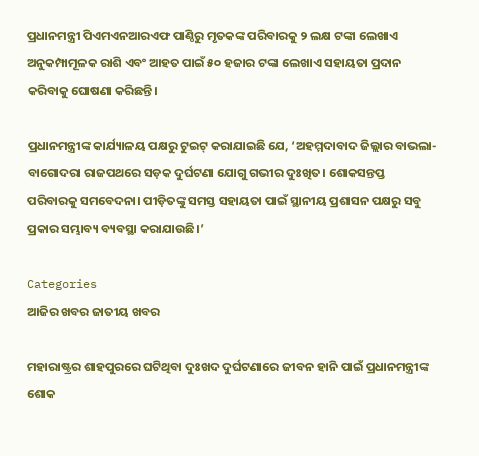ପ୍ରଧାନମନ୍ତ୍ରୀ ପିଏମଏନଆରଏଫ ପାଣ୍ଠିରୁ ମୃତକଙ୍କ ପରିବାରକୁ ୨ ଲକ୍ଷ ଟଙ୍କା ଲେଖାଏ ଅନୁକମ୍ପାମୂଳକ ରାଶି ଏବଂ ଆହତ ପାଇଁ ୫୦ ହଜାର ଟଙ୍କା ଲେଖାଏ ସହାୟତା ପ୍ରଦାନ କରିବାକୁ ଘୋଷଣା କରିଛନ୍ତି।

ପ୍ରଧାନମନ୍ତ୍ରୀଙ୍କ କାର୍ଯ୍ୟାଳୟ ପକ୍ଷରୁ ଟୁଇଟ୍ କରାଯାଇଛି ଯେ, ‘ଅହମ୍ମଦାବାଦ ଜିଲ୍ଲାର ବାଭଲା-ବାଗୋଦରା ରାଜପଥରେ ସଡ଼କ ଦୁର୍ଘଟଣା ଯୋଗୁ ଗଭୀର ଦୁଃଖିତ। ଶୋକସନ୍ତପ୍ତ ପରିବାରକୁ ସମବେଦନା। ପୀଡ଼ିତଙ୍କୁ ସମସ୍ତ ସହାୟତା ପାଇଁ ସ୍ଥାନୀୟ ପ୍ରଶାସନ ପକ୍ଷରୁ ସବୁ ପ୍ରକାର ସମ୍ଭାବ୍ୟ ବ୍ୟବସ୍ଥା କରାଯାଉଛି।’

Categories
ଆଜିର ଖବର ଜାତୀୟ ଖବର

ମହାରାଷ୍ଟ୍ରର ଶାହପୁରରେ ଘଟିଥିବା ଦୁଃଖଦ ଦୁର୍ଘଟଣାରେ ଜୀବନ ହାନି ପାଇଁ ପ୍ରଧାନମନ୍ତ୍ରୀଙ୍କ ଶୋକ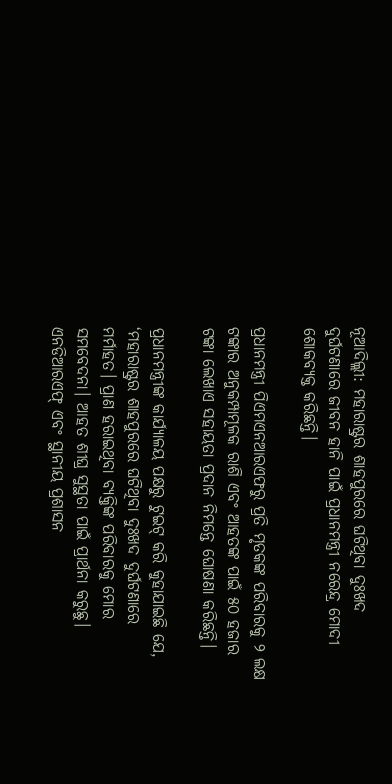ନୂଆଦିଲ୍ଲୀ: ମହାରାଷ୍ଟ୍ରର ଶାହପୁରରେ ଘଟିଥିବା ଦୁଃଖଦ ଦୁର୍ଘଟଣାରେ ଜୀବନ ହାନି ପାଇଁ ପ୍ରଧାନମନ୍ତ୍ରୀ ନରେନ୍ଦ୍ର ମୋଦୀ ଶୋକବ୍ୟକ୍ତ କରିଛନ୍ତି।

ପ୍ରଧାନମନ୍ତ୍ରୀ ପିଏମଏନଆରଏଫରୁ ପ୍ରତି ମୃତକଙ୍କ ପରିବାରକୁ ୨ ଲକ୍ଷ ଟଙ୍କାର ଅନୁକମ୍ପାମୂଳକ ରାଶି ଏବଂ ଆହତଙ୍କ ପାଇଁ ୫୦ ହଜାର ଟଙ୍କା ଲେଖାଏ ସହାୟତା ପ୍ରଦାନ ନିମନ୍ତେ ଘୋଷଣା କରିଛନ୍ତି।

ପ୍ରଧାନମନ୍ତ୍ରୀଙ୍କ କାର୍ଯ୍ୟାଳୟ ପକ୍ଷରୁ ଟୁଇଟ୍ କରି କୁହାଯାଇଛି ଯେ, ‘ମହାରାଷ୍ଟ୍ରର ଶାହପୁରରେ ଘଟିଥିବା ଦୁଃଖଦ ଦୁର୍ଘଟଣାରେ ମର୍ମାହତ। ପ୍ରାଣ ହରାଇଥିବା ବ୍ୟକ୍ତିଙ୍କ ପରିବାରକୁ ମୋର ସମବେଦନା। ଆହତ ଶୀଘ୍ର ସୁସ୍ଥତା ପାଇଁ ପ୍ରାର୍ଥନା କରୁଛୁ। ଏନଡିଆରଏଫ୍ ଏବଂ ସ୍ଥାନୀୟ ପ୍ରଶାସନ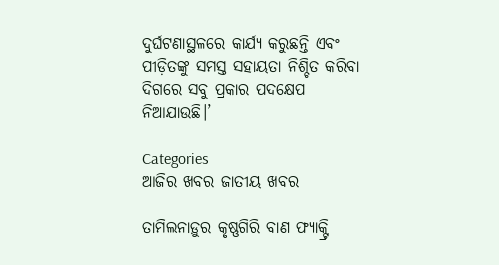ଦୁର୍ଘଟଣାସ୍ଥଳରେ କାର୍ଯ୍ୟ କରୁଛନ୍ତି ଏବଂ ପୀଡ଼ିତଙ୍କୁ ସମସ୍ତ ସହାୟତା ନିଶ୍ଚିତ କରିବା ଦିଗରେ ସବୁ ପ୍ରକାର ପଦକ୍ଷେପ ନିଆଯାଉଛି।’

Categories
ଆଜିର ଖବର ଜାତୀୟ ଖବର

ତାମିଲନାଡ଼ୁର କୃଷ୍ଣଗିରି ବାଣ ଫ୍ୟାକ୍ଟ୍ରି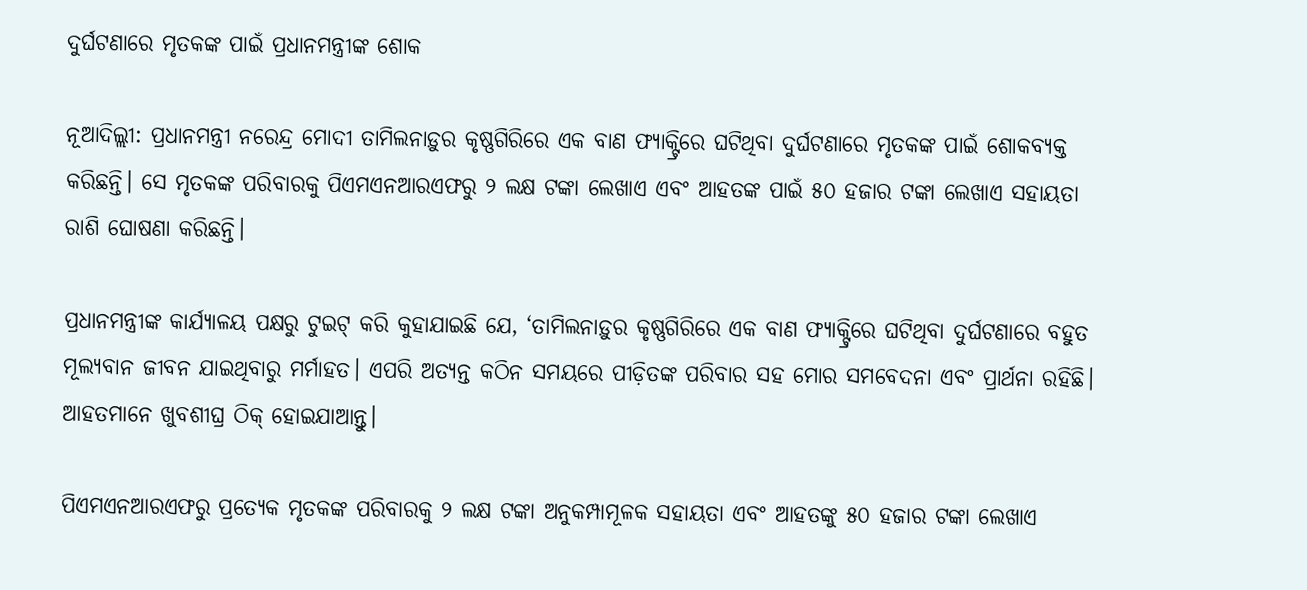ଦୁର୍ଘଟଣାରେ ମୃତକଙ୍କ ପାଇଁ ପ୍ରଧାନମନ୍ତ୍ରୀଙ୍କ ଶୋକ

ନୂଆଦିଲ୍ଲୀ: ପ୍ରଧାନମନ୍ତ୍ରୀ ନରେନ୍ଦ୍ର ମୋଦୀ ତାମିଲନାଡ଼ୁର କୃଷ୍ଣଗିରିରେ ଏକ ବାଣ ଫ୍ୟାକ୍ଟ୍ରିରେ ଘଟିଥିବା ଦୁର୍ଘଟଣାରେ ମୃତକଙ୍କ ପାଇଁ ଶୋକବ୍ୟକ୍ତ କରିଛନ୍ତି। ସେ ମୃତକଙ୍କ ପରିବାରକୁ ପିଏମଏନଆରଏଫରୁ ୨ ଲକ୍ଷ ଟଙ୍କା ଲେଖାଏ ଏବଂ ଆହତଙ୍କ ପାଇଁ ୫୦ ହଜାର ଟଙ୍କା ଲେଖାଏ ସହାୟତା ରାଶି ଘୋଷଣା କରିଛନ୍ତି।

ପ୍ରଧାନମନ୍ତ୍ରୀଙ୍କ କାର୍ଯ୍ୟାଳୟ ପକ୍ଷରୁ ଟୁଇଟ୍ କରି କୁହାଯାଇଛି ଯେ, ‘ତାମିଲନାଡ଼ୁର କୃଷ୍ଣଗିରିରେ ଏକ ବାଣ ଫ୍ୟାକ୍ଟ୍ରିରେ ଘଟିଥିବା ଦୁର୍ଘଟଣାରେ ବହୁତ ମୂଲ୍ୟବାନ ଜୀବନ ଯାଇଥିବାରୁ ମର୍ମାହତ। ଏପରି ଅତ୍ୟନ୍ତ କଠିନ ସମୟରେ ପୀଡ଼ିତଙ୍କ ପରିବାର ସହ ମୋର ସମବେଦନା ଏବଂ ପ୍ରାର୍ଥନା ରହିଛି। ଆହତମାନେ ଖୁବଶୀଘ୍ର ଠିକ୍ ହୋଇଯାଆନ୍ତୁ।

ପିଏମଏନଆରଏଫରୁ ପ୍ରତ୍ୟେକ ମୃତକଙ୍କ ପରିବାରକୁ ୨ ଲକ୍ଷ ଟଙ୍କା ଅନୁକମ୍ପାମୂଳକ ସହାୟତା ଏବଂ ଆହତଙ୍କୁ ୫୦ ହଜାର ଟଙ୍କା ଲେଖାଏ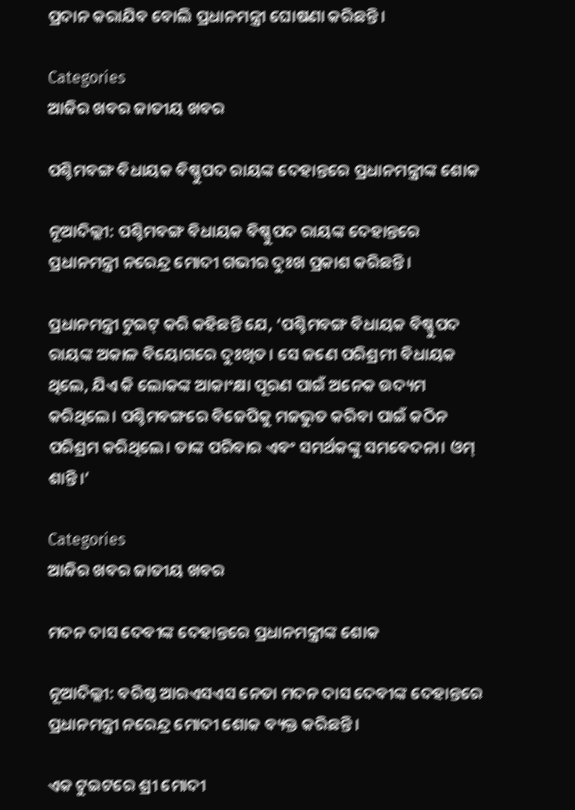ପ୍ରଦାନ କରାଯିବ ବୋଲି ପ୍ରଧାନମନ୍ତ୍ରୀ ଘୋଷଣା କରିଛନ୍ତି।

Categories
ଆଜିର ଖବର ଜାତୀୟ ଖବର

ପଶ୍ଚିମବଙ୍ଗ ବିଧାୟକ ବିଷ୍ଣୁପଦ ରାୟଙ୍କ ଦେହାନ୍ତରେ ପ୍ରଧାନମନ୍ତ୍ରୀଙ୍କ ଶୋକ

ନୂଆଦିଲ୍ଲୀ: ପଶ୍ଚିମବଙ୍ଗ ବିଧାୟକ ବିଷ୍ଣୁପଦ ରାୟଙ୍କ ଦେହାନ୍ତରେ ପ୍ରଧାନମନ୍ତ୍ରୀ ନରେନ୍ଦ୍ର ମୋଦୀ ଗଭୀର ଦୁଃଖ ପ୍ରକାଶ କରିଛନ୍ତି।

ପ୍ରଧାନମନ୍ତ୍ରୀ ଟୁଇଟ୍ କରି କହିଛନ୍ତି ଯେ, ‘ପଶ୍ଚିମବଙ୍ଗ ବିଧାୟକ ବିଷ୍ଣୁପଦ ରାୟଙ୍କ ଅକାଳ ବିୟୋଗରେ ଦୁଃଖିତ। ସେ ଜଣେ ପରିଶ୍ରମୀ ବିଧାୟକ ଥିଲେ, ଯିଏ କି ଲୋକଙ୍କ ଆକାଂକ୍ଷା ପୂରଣ ପାଇଁ ଅନେକ ଉଦ୍ୟମ କରିଥିଲେ। ପଶ୍ଚିମବଙ୍ଗରେ ବିଜେପିକୁ ମଜଭୁତ କରିବା ପାଇଁ କଠିନ ପରିଶ୍ରମ କରିଥିଲେ। ତାଙ୍କ ପରିବାର ଏବଂ ସମର୍ଥକଙ୍କୁ ସମବେଦନା। ଓମ୍ ଶାନ୍ତି।’

Categories
ଆଜିର ଖବର ଜାତୀୟ ଖବର

ମଦନ ଦାସ ଦେବୀଙ୍କ ଦେହାନ୍ତରେ ପ୍ରଧାନମନ୍ତ୍ରୀଙ୍କ ଶୋକ

ନୂଆଦିଲ୍ଲୀ: ବରିଷ୍ଠ ଆରଏସଏସ ନେତା ମଦନ ଦାସ ଦେବୀଙ୍କ ଦେହାନ୍ତରେ ପ୍ରଧାନମନ୍ତ୍ରୀ ନରେନ୍ଦ୍ର ମୋଦୀ ଶୋକ ବ୍ୟକ୍ତ କରିଛନ୍ତି।

ଏକ ଟୁଇଟରେ ଶ୍ରୀ ମୋଦୀ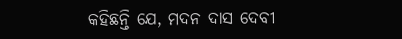କହିଛନ୍ତି ଯେ, ମଦନ ଦାସ ଦେବୀ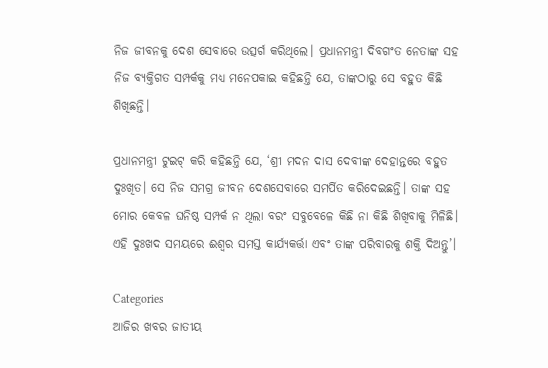ନିଜ ଜୀବନକୁ ଦେଶ ସେବାରେ ଉତ୍ସର୍ଗ କରିଥିଲେ। ପ୍ରଧାନମନ୍ତ୍ରୀ ଦିବଗଂତ ନେତାଙ୍କ ସହ ନିଜ ବ୍ୟକ୍ତିଗତ ସମ୍ପର୍କକୁ ମଧ୍ୟ ମନେପକାଇ କହିଛନ୍ତି ଯେ, ତାଙ୍କଠାରୁ ସେ ବହୁତ କିଛି ଶିଖିଛନ୍ତି।

ପ୍ରଧାନମନ୍ତ୍ରୀ ଟୁଇଟ୍ କରି କହିଛନ୍ତି ଯେ, ‘ଶ୍ରୀ ମଦନ ଦାସ ଦେବୀଙ୍କ ଦେହାନ୍ତରେ ବହୁତ ଦୁଃଖିତ। ସେ ନିଜ ସମଗ୍ର ଜୀବନ ଦେଶସେବାରେ ସମର୍ପିତ କରିଦେଇଛନ୍ତି। ତାଙ୍କ ସହ ମୋର କେବଳ ଘନିଷ୍ଠ ସମ୍ପର୍କ ନ ଥିଲା ବରଂ ସବୁବେଳେ କିଛି ନା କିଛି ଶିଖିବାକୁ ମିଳିଛି। ଏହି ଦୁଃଖଦ ସମୟରେ ଈଶ୍ୱର ସମସ୍ତ କାର୍ଯ୍ୟକର୍ତ୍ତା ଏବଂ ତାଙ୍କ ପରିବାରକୁ ଶକ୍ତି ଦିଅନ୍ତୁ’।

Categories
ଆଜିର ଖବର ଜାତୀୟ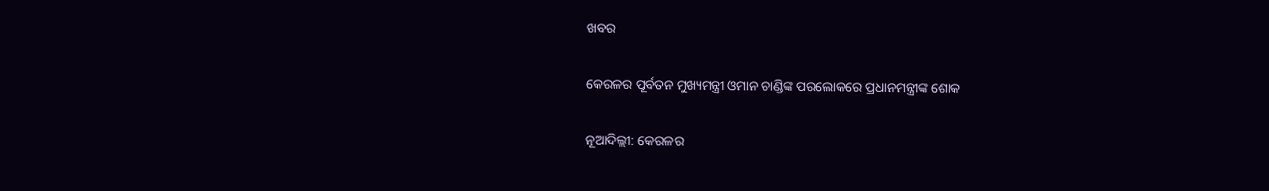ଖବର

କେରଳର ପୂର୍ବତନ ମୁଖ୍ୟମନ୍ତ୍ରୀ ଓମାନ ଚାଣ୍ଡିଙ୍କ ପରଲୋକରେ ପ୍ରଧାନମନ୍ତ୍ରୀଙ୍କ ଶୋକ

ନୂଆଦିଲ୍ଲୀ: କେରଳର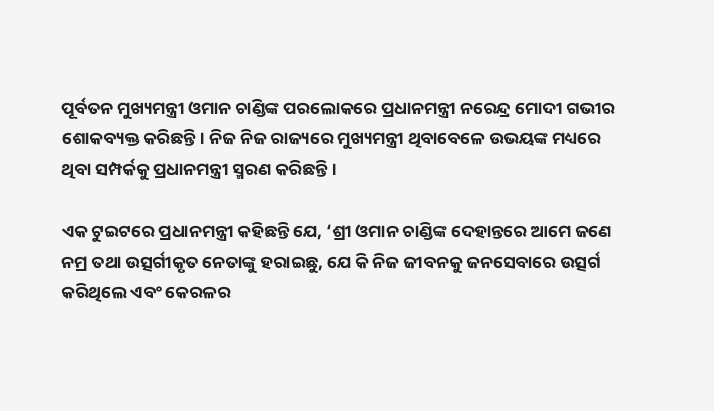ପୂର୍ବତନ ମୁଖ୍ୟମନ୍ତ୍ରୀ ଓମାନ ଚାଣ୍ଡିଙ୍କ ପରଲୋକରେ ପ୍ରଧାନମନ୍ତ୍ରୀ ନରେନ୍ଦ୍ର ମୋଦୀ ଗଭୀର ଶୋକବ୍ୟକ୍ତ କରିଛନ୍ତି। ନିଜ ନିଜ ରାଜ୍ୟରେ ମୁଖ୍ୟମନ୍ତ୍ରୀ ଥିବାବେଳେ ଉଭୟଙ୍କ ମଧ୍ୟରେ ଥିବା ସମ୍ପର୍କକୁ ପ୍ରଧାନମନ୍ତ୍ରୀ ସ୍ମରଣ କରିଛନ୍ତି।

ଏକ ଟୁଇଟରେ ପ୍ରଧାନମନ୍ତ୍ରୀ କହିଛନ୍ତି ଯେ, ‘ଶ୍ରୀ ଓମାନ ଚାଣ୍ଡିଙ୍କ ଦେହାନ୍ତରେ ଆମେ ଜଣେ ନମ୍ର ତଥା ଉତ୍ସର୍ଗୀକୃତ ନେତାଙ୍କୁ ହରାଇଛୁ, ଯେ କି ନିଜ ଜୀବନକୁ ଜନସେବାରେ ଉତ୍ସର୍ଗ କରିଥିଲେ ଏବଂ କେରଳର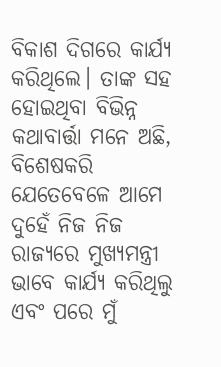ବିକାଶ ଦିଗରେ କାର୍ଯ୍ୟ କରିଥିଲେ। ତାଙ୍କ ସହ ହୋଇଥିବା ବିଭିନ୍ନ କଥାବାର୍ତ୍ତା ମନେ ଅଛି, ବିଶେଷକରି ଯେତେବେଳେ ଆମେ ଦୁହେଁ ନିଜ ନିଜ ରାଜ୍ୟରେ ମୁଖ୍ୟମନ୍ତ୍ରୀ ଭାବେ କାର୍ଯ୍ୟ କରିଥିଲୁ ଏବଂ ପରେ ମୁଁ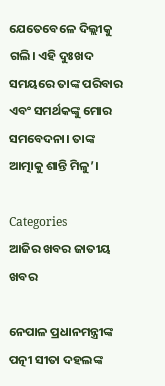ଯେତେବେଳେ ଦିଲ୍ଲୀକୁ ଗଲି। ଏହି ଦୁଃଖଦ ସମୟରେ ତାଙ୍କ ପରିବାର ଏବଂ ସମର୍ଥକଙ୍କୁ ମୋର ସମବେଦନା। ତାଙ୍କ ଆତ୍ମାକୁ ଶାନ୍ତି ମିଳୁ’।

Categories
ଆଜିର ଖବର ଜାତୀୟ ଖବର

ନେପାଳ ପ୍ରଧାନମନ୍ତ୍ରୀଙ୍କ ପତ୍ନୀ ସୀତା ଦହଲଙ୍କ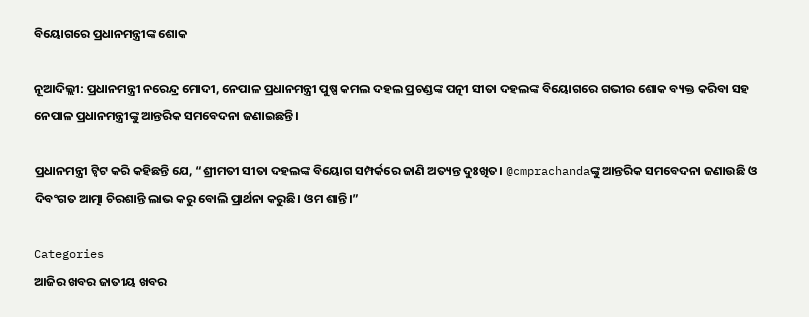ବିୟୋଗରେ ପ୍ରଧାନମନ୍ତ୍ରୀଙ୍କ ଶୋକ

ନୂଆଦିଲ୍ଲୀ: ପ୍ରଧାନମନ୍ତ୍ରୀ ନରେନ୍ଦ୍ର ମୋଦୀ, ନେପାଳ ପ୍ରଧାନମନ୍ତ୍ରୀ ପୁଷ୍ପ କମଲ ଦହଲ ପ୍ରଚଣ୍ଡଙ୍କ ପତ୍ନୀ ସୀତା ଦହଲଙ୍କ ବିୟୋଗରେ ଗଭୀର ଶୋକ ବ୍ୟକ୍ତ କରିବା ସହ ନେପାଳ ପ୍ରଧାନମନ୍ତ୍ରୀଙ୍କୁ ଆନ୍ତରିକ ସମବେଦନା ଜଣାଇଛନ୍ତି।

ପ୍ରଧାନମନ୍ତ୍ରୀ ଟ୍ୱିଟ କରି କହିଛନ୍ତି ଯେ, “ଶ୍ରୀମତୀ ସୀତା ଦହଲଙ୍କ ବିୟୋଗ ସମ୍ପର୍କରେ ଜାଣି ଅତ୍ୟନ୍ତ ଦୁଃଖିତ। @cmprachandaଙ୍କୁ ଆନ୍ତରିକ ସମବେଦନା ଜଣାଉଛି ଓ ଦିବଂଗତ ଆତ୍ମା ଚିରଶାନ୍ତି ଲାଭ କରୁ ବୋଲି ପ୍ରାର୍ଥନା କରୁଛି। ଓମ ଶାନ୍ତି।”

Categories
ଆଜିର ଖବର ଜାତୀୟ ଖବର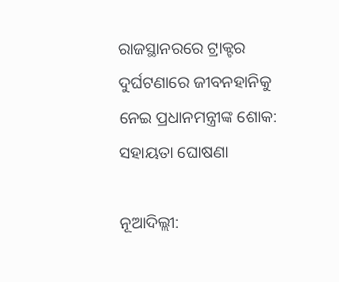ରାଜସ୍ଥାନରରେ ଟ୍ରାକ୍ଟର ଦୁର୍ଘଟଣାରେ ଜୀବନହାନିକୁ ନେଇ ପ୍ରଧାନମନ୍ତ୍ରୀଙ୍କ ଶୋକ: ସହାୟତା ଘୋଷଣା

ନୂଆଦିଲ୍ଲୀ: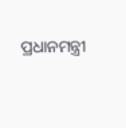ପ୍ରଧାନମନ୍ତ୍ରୀ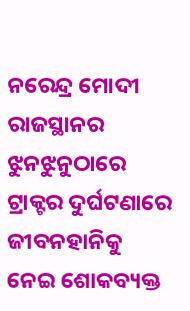ନରେନ୍ଦ୍ର ମୋଦୀ ରାଜସ୍ଥାନର ଝୁନଝୁନୁଠାରେ ଟ୍ରାକ୍ଟର ଦୁର୍ଘଟଣାରେ ଜୀବନହାନିକୁ ନେଇ ଶୋକବ୍ୟକ୍ତ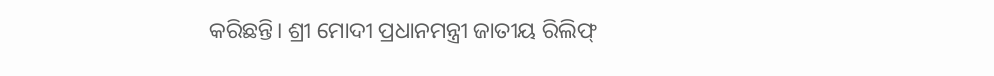କରିଛନ୍ତି। ଶ୍ରୀ ମୋଦୀ ପ୍ରଧାନମନ୍ତ୍ରୀ ଜାତୀୟ ରିଲିଫ୍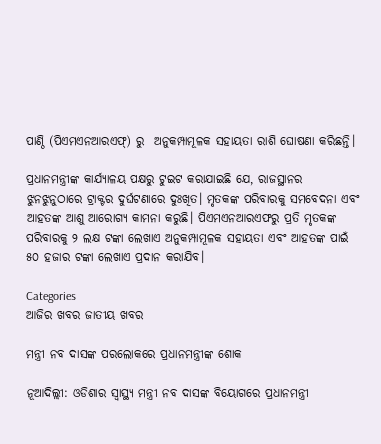ପାଣ୍ଠି (ପିଏମଏନଆରଏଫ୍‌) ରୁ  ଅନୁକମ୍ପାମୂଳକ ସହାୟତା ରାଶି ଘୋଷଣା କରିଛନ୍ତି।

ପ୍ରଧାନମନ୍ତ୍ରୀଙ୍କ କାର୍ଯ୍ୟାଳୟ ପକ୍ଷରୁ ଟୁଇଟ କରାଯାଇଛି ଯେ, ରାଜସ୍ଥାନର ଝୁନଝୁନୁଠାରେ ଟ୍ରାକ୍ଟର ଦୁର୍ଘଟଣାରେ ଦୁଃଖିତ। ମୃତକଙ୍କ ପରିବାରକୁ ସମବେଦନା ଏବଂ ଆହତଙ୍କ ଆଶୁ ଆରୋଗ୍ୟ କାମନା କରୁଛି। ପିଏମଏନଆରଏଫରୁ ପ୍ରତି ମୃତକଙ୍କ ପରିବାରକୁ ୨ ଲକ୍ଷ ଟଙ୍କା ଲେଖାଏ ଅନୁକମ୍ପାମୂଳକ ସହାୟତା ଏବଂ ଆହତଙ୍କ ପାଇଁ ୫୦ ହଜାର ଟଙ୍କା ଲେଖାଏ ପ୍ରଦାନ କରାଯିବ।

Categories
ଆଜିର ଖବର ଜାତୀୟ ଖବର

ମନ୍ତ୍ରୀ ନବ ଦାସଙ୍କ ପରଲୋକରେ ପ୍ରଧାନମନ୍ତ୍ରୀଙ୍କ ଶୋକ

ନୂଆଦିଲ୍ଲୀ: ଓଡିଶାର ସ୍ବାସ୍ଥ୍ୟ ମନ୍ତ୍ରୀ ନବ ଦାସଙ୍କ ବିୟୋଗରେ ପ୍ରଧାନମନ୍ତ୍ରୀ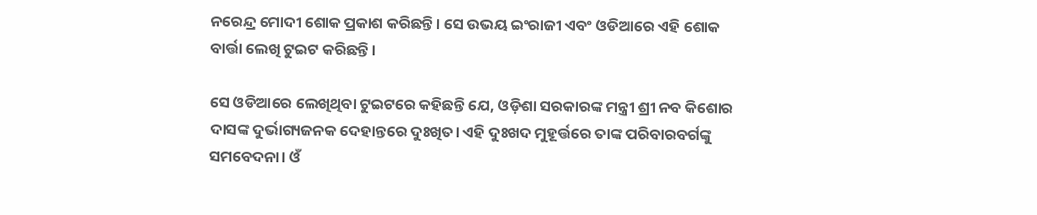ନରେନ୍ଦ୍ର ମୋଦୀ ଶୋକ ପ୍ରକାଶ କରିଛନ୍ତି। ସେ ଉଭୟ ଇଂରାଜୀ ଏବଂ ଓଡିଆରେ ଏହି ଶୋକ ବାର୍ତ୍ତା ଲେଖି ଟୁଇଟ କରିଛନ୍ତି।

ସେ ଓଡିଆରେ ଲେଖିଥିବା ଟୁଇଟରେ କହିଛନ୍ତି ଯେ, ଓଡ଼ିଶା ସରକାରଙ୍କ ମନ୍ତ୍ରୀ ଶ୍ରୀ ନବ କିଶୋର ଦାସଙ୍କ ଦୁର୍ଭାଗ୍ୟଜନକ ଦେହାନ୍ତରେ ଦୁଃଖିତ। ଏହି ଦୁଃଖଦ ମୁହୂର୍ତ୍ତରେ ତାଙ୍କ ପରିବାରବର୍ଗଙ୍କୁ ସମବେଦନା। ଓଁ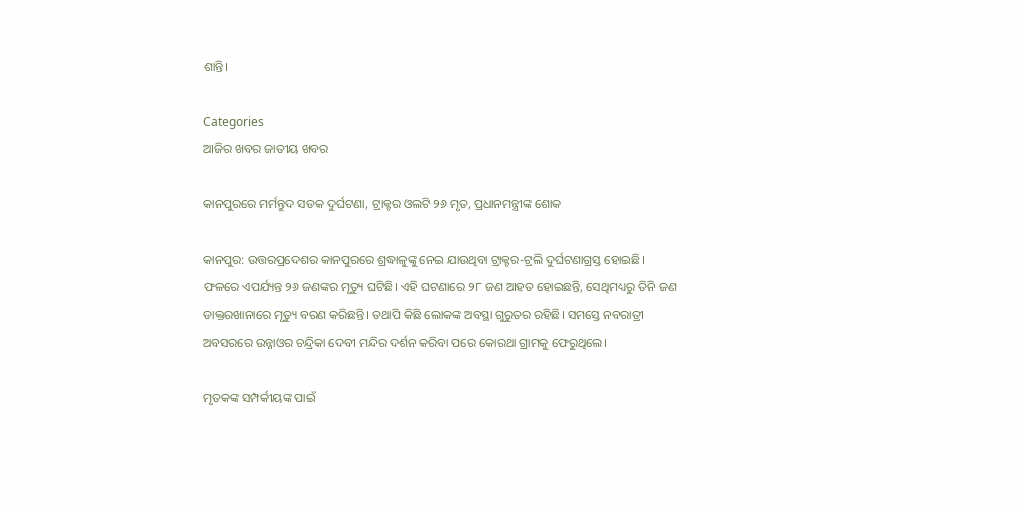ଶାନ୍ତି।

Categories
ଆଜିର ଖବର ଜାତୀୟ ଖବର

କାନପୁରରେ ମର୍ମନ୍ତୁଦ ସଡକ ଦୁର୍ଘଟଣା, ଟ୍ରାକ୍ଟର ଓଲଟି ୨୬ ମୃତ, ପ୍ରଧାନମନ୍ତ୍ରୀଙ୍କ ଶୋକ

କାନପୁର: ଉତ୍ତରପ୍ରଦେଶର କାନପୁରରେ ଶ୍ରଦ୍ଧାଳୁଙ୍କୁ ନେଇ ଯାଉଥିବା ଟ୍ରାକ୍ଟର-ଟ୍ରଲି ଦୁର୍ଘଟଣାଗ୍ରସ୍ତ ହୋଇଛି। ଫଳରେ ଏପର୍ଯ୍ୟନ୍ତ ୨୬ ଜଣଙ୍କର ମୃତ୍ୟୁ ଘଟିଛି। ଏହି ଘଟଣାରେ ୨୮ ଜଣ ଆହତ ହୋଇଛନ୍ତି, ସେଥିମଧ୍ୟରୁ ତିନି ଜଣ ଡାକ୍ତରଖାନାରେ ମୃତ୍ୟୁ ବରଣ କରିଛନ୍ତି। ତଥାପି କିଛି ଲୋକଙ୍କ ଅବସ୍ଥା ଗୁରୁତର ରହିଛି। ସମସ୍ତେ ନବରାତ୍ରୀ ଅବସରରେ ଉନ୍ନାଓର ଚନ୍ଦ୍ରିକା ଦେବୀ ମନ୍ଦିର ଦର୍ଶନ କରିବା ପରେ କୋରଥା ଗ୍ରାମକୁ ଫେରୁଥିଲେ।

ମୃତକଙ୍କ ସମ୍ପର୍କୀୟଙ୍କ ପାଇଁ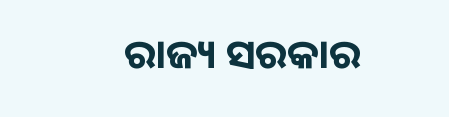ରାଜ୍ୟ ସରକାର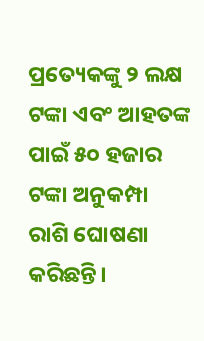ପ୍ରତ୍ୟେକଙ୍କୁ ୨ ଲକ୍ଷ ଟଙ୍କା ଏବଂ ଆହତଙ୍କ ପାଇଁ ୫୦ ହଜାର ଟଙ୍କା ଅନୁକମ୍ପା ରାଶି ଘୋଷଣା କରିଛନ୍ତି।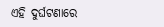ଏହି ଦୁର୍ଘଟଣାରେ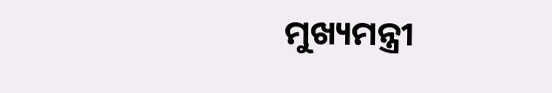ମୁଖ୍ୟମନ୍ତ୍ରୀ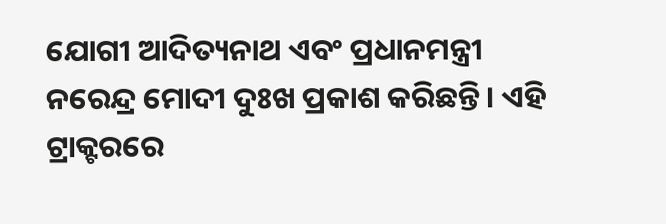ଯୋଗୀ ଆଦିତ୍ୟନାଥ ଏବଂ ପ୍ରଧାନମନ୍ତ୍ରୀ ନରେନ୍ଦ୍ର ମୋଦୀ ଦୁଃଖ ପ୍ରକାଶ କରିଛନ୍ତି। ଏହି ଟ୍ରାକ୍ଟରରେ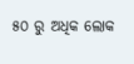୫୦ ରୁ ଅଧିକ ଲୋକ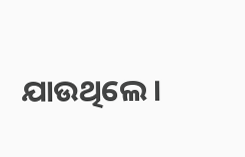ଯାଉଥିଲେ।